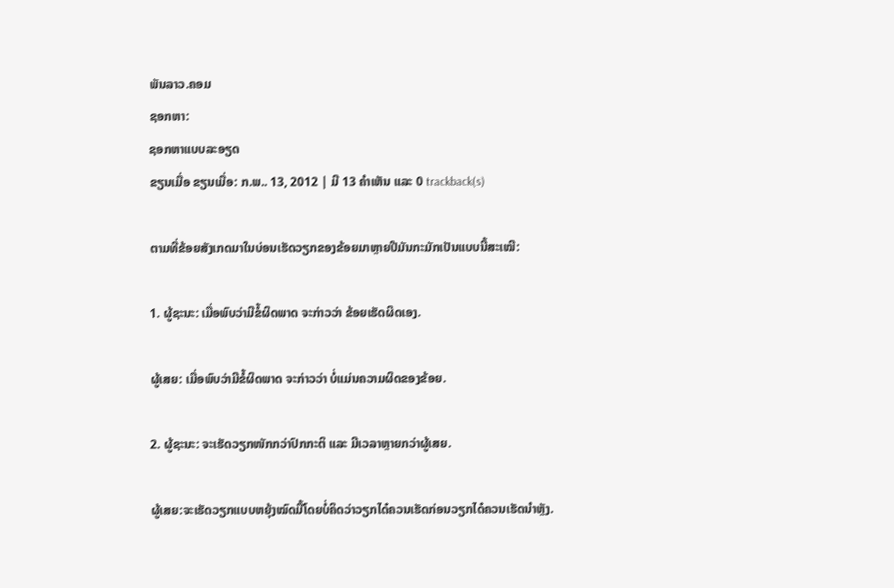ພັນລາວ.ຄອມ
ຊອກຫາ:
ຊອກຫາແບບລະອຽດ
ຂຽນເມື່ອ ຂຽນເມື່ອ: ກ.ພ.. 13, 2012 | ມີ 13 ຄຳເຫັນ ແລະ 0 trackback(s)

ຕາມທີ່ຂ້ອຍສັງເກດມາໃນບ່ອນເຮັດວຽກຂອງຂ້ອຍມາຫຼາຍປີມັນກະມັກເປັນແບບນີ້ສະເໝີ:

1. ຜູ້ຊະນະ: ເມື່ອພົບວ່າມີຂໍ້ຜິດພາດ ຈະກ່າວວ່າ ຂ້ອຍເຮັດຜິດເອງ.

ຜູ້ເສຍ: ເມື່ອພົບວ່າມີຂໍ້ຜິດພາດ ຈະກ່າວວ່າ ບໍ່ແມ່ນຄວາມຜິດຂອງຂ້ອຍ.

2. ຜູ້ຊະນະ: ຈະເຮັດວຽກໜັກກວ່າປົກກະຕິ ແລະ ມີເວລາຫຼາຍກວ່າຜູ້ເສຍ.

ຜູ້ເສຍ:ຈະເຮັດວຽກແບບຫຍຸ້ງໝົດມື້ໂດຍບໍ່ຄິດວ່າວຽກໄດ໋ຄວນເຮັດກ່ອນວຽກໄດ໋ຄວນເຮັດນຳຫຼັງ.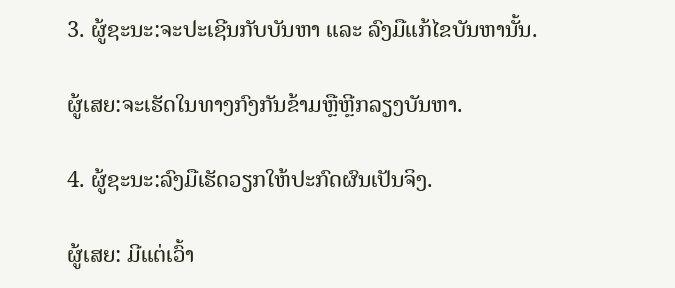3. ຜູ້ຊະນະ:ຈະປະເຊີນກັບບັນຫາ ແລະ ລົງມືແກ້ໄຂບັນຫານັ້ນ.

ຜູ້ເສຍ:ຈະເຮັດໃນທາງກົງກັນຂ້າມຫຼືຫຼີກລຽງບັນຫາ.

4. ຜູ້ຊະນະ:ລົງມືເຮັດວຽກໃຫ້ປະກົດຜົນເປັນຈິງ.

ຜູ້ເສຍ: ມີແຕ່ເວົ້າ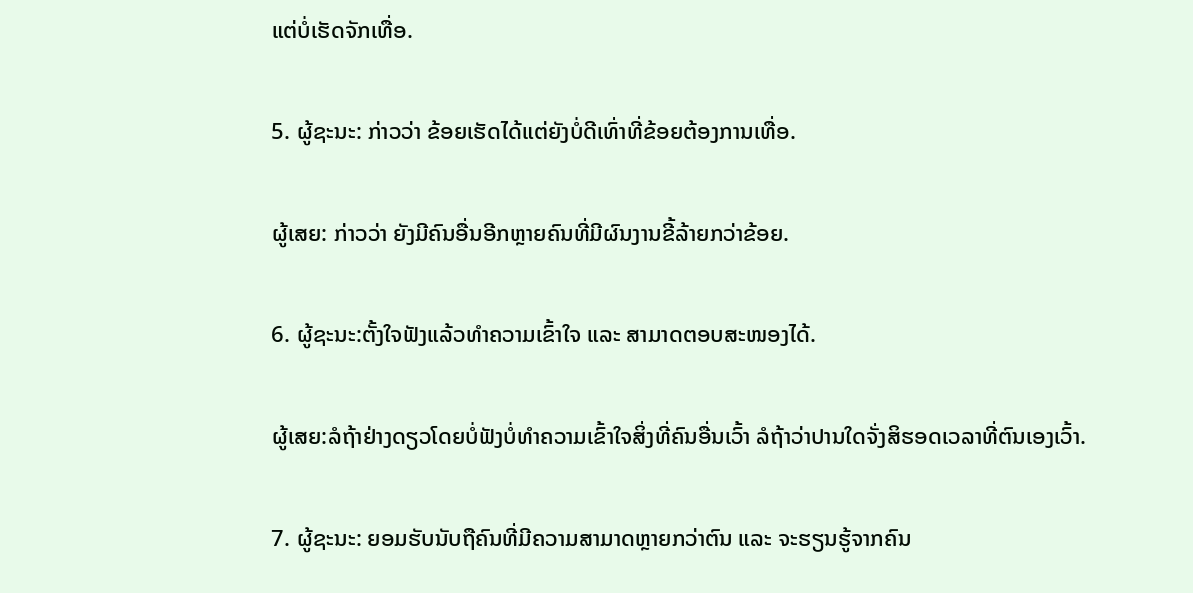ແຕ່ບໍ່ເຮັດຈັກເທື່ອ.

5. ຜູ້ຊະນະ: ກ່າວວ່າ ຂ້ອຍເຮັດໄດ້ແຕ່ຍັງບໍ່ດີເທົ່າທີ່ຂ້ອຍຕ້ອງການເທື່ອ.

ຜູ້ເສຍ: ກ່າວວ່າ ຍັງມີຄົນອື່ນອີກຫຼາຍຄົນທີ່ມີຜົນງານຂີ້ລ້າຍກວ່າຂ້ອຍ.

6. ຜູ້ຊະນະ:ຕັ້ງໃຈຟັງແລ້ວທຳຄວາມເຂົ້າໃຈ ແລະ ສາມາດຕອບສະໜອງໄດ້.

ຜູ້ເສຍ:ລໍຖ້າຢ່າງດຽວໂດຍບໍ່ຟັງບໍ່ທຳຄວາມເຂົ້າໃຈສິ່ງທີ່ຄົນອື່ນເວົ້າ ລໍຖ້າວ່າປານໃດຈັ່ງສິຮອດເວລາທີ່ຕົນເອງເວົ້າ.

7. ຜູ້ຊະນະ: ຍອມຮັບນັບຖືຄົນທີ່ມີຄວາມສາມາດຫຼາຍກວ່າຕົນ ແລະ ຈະຮຽນຮູ້ຈາກຄົນ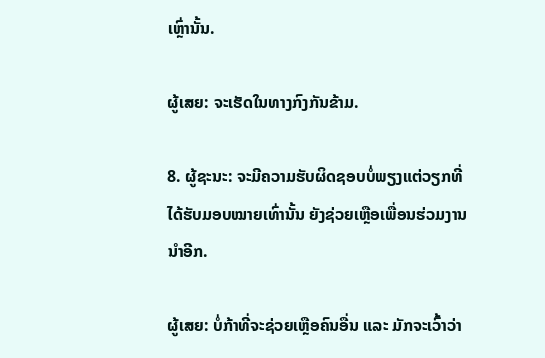ເຫຼົ່ານັ້ນ.

ຜູ້ເສຍ: ຈະເຮັດໃນທາງກົງກັນຂ້າມ.

8. ຜູ້ຊະນະ: ຈະມີຄວາມຮັບຜິດຊອບບໍ່ພຽງແຕ່ວຽກທີ່ໄດ້ຮັບມອບໝາຍເທົ່ານັ້ນ ຍັງຊ່ວຍເຫຼືອເພື່ອນຮ່ວມງານນຳອີກ.

ຜູ້ເສຍ: ບໍ່ກ້າທີ່ຈະຊ່ວຍເຫຼືອຄົນອື່ນ ແລະ ມັກຈະເວົ້າວ່າ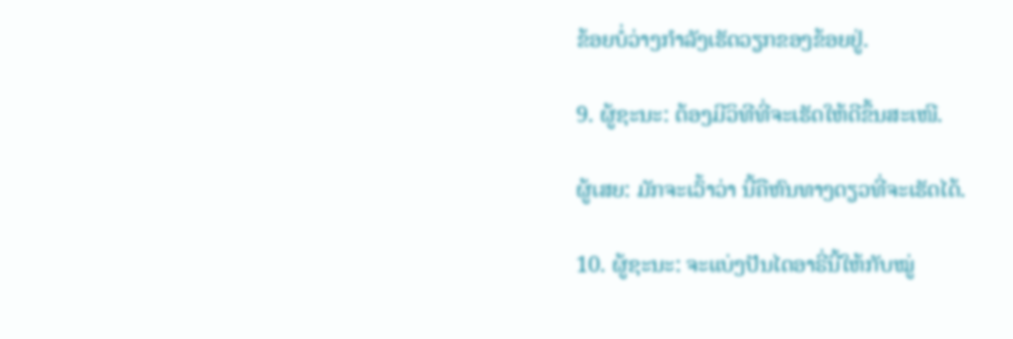ຂ້ອຍບໍ່ວ່າງກຳລັງເຮັດວຽກຂອງຂ້ອຍຢູ່.

9. ຜູ້ຊະນະ: ຕ້ອງມີວິທີທີ່ຈະເຮັດໃຫ້ດີຂຶ້ນສະເໜີ.

ຜູ້ເສຍ: ມັກຈະເວົ້າວ່າ ນີ້ຄືຫົນທາງດຽວທີ່ຈະເຮັດໄດ້.

10. ຜູ້ຊະນະ: ຈະແບ່ງປັນໄດອາຣີ່ນີ້ໃຫ້ກັບໝູ່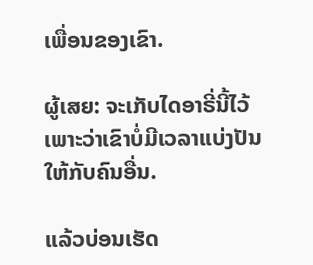ເພື່ອນຂອງເຂົາ.

ຜູ້ເສຍ: ຈະເກັບໄດອາຣີ່ນີ້ໄວ້ເພາະວ່າເຂົາບໍ່ມີເວລາແບ່ງປັນໃຫ້ກັບຄົນອື່ນ.

ແລ້ວບ່ອນເຮັດ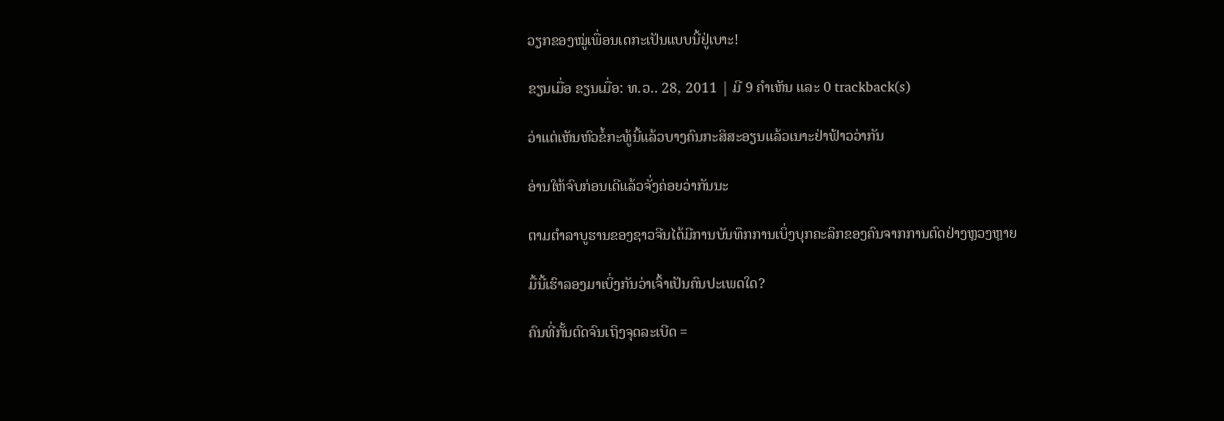ວຽກຂອງໝູ່ເພື່ອນເດກະເປັນແບບນີ້ຢູ່ເບາະ!

ຂຽນເມື່ອ ຂຽນເມື່ອ: ທ.ວ.. 28, 2011 | ມີ 9 ຄຳເຫັນ ແລະ 0 trackback(s)

ວ່າແຕ່ເຫັນຫົວຂໍ້ກະທູ້ນີ້ແລ້ວບາງຄົນກະສິສະອຽນແລ້ວເນາະຢ່າຟ້າວວ່າກັນ

ອ່ານໃຫ້ຈົບກ່ອນເດີແລ້ວຈັ່ງຄ່ອຍວ່າກັນນະ

ຕາມຕຳລາບູຮານຂອງຊາວຈີນໄດ້ມີການບັນທຶກການເບິ່ງບຸກຄະລິກຂອງຄົນຈາກການຕົດຢ່າງຫຼວງຫຼາຍ

ມື້ນີ້ເຮົາລອງມາເບິ່ງກັນວ່າເຈົ້າເປັນຄົນປະເພດໃດ?

ຄົນທີ່ກັ້ນຕົດຈົນເຖິງຈຸດລະເບີດ =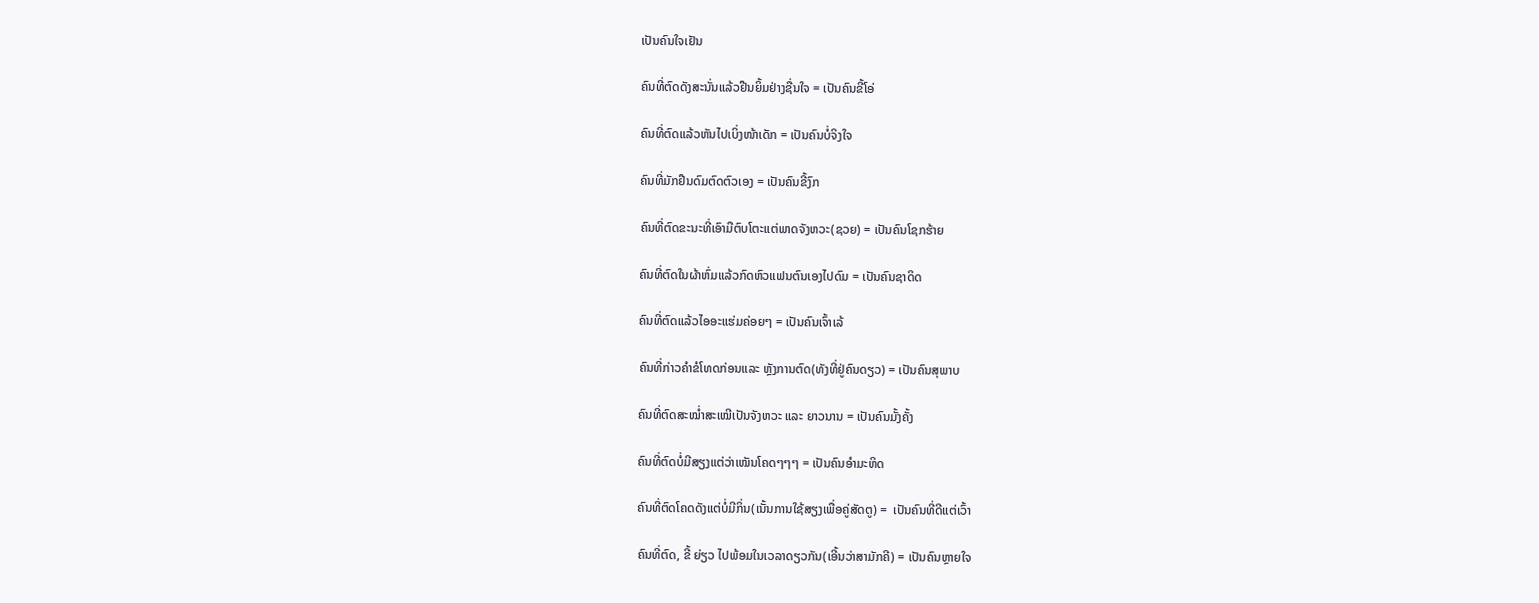ເປັນຄົນໃຈເຢັນ

ຄົນທີ່ຕົດດັງສະນັ່ນແລ້ວຢືນຍິ້ມຢ່າງຊື່ນໃຈ = ເປັນຄົນຂີ້ໂອ່

ຄົນທີ່ຕົດແລ້ວຫັນໄປເບິ່ງໜ້າເດັກ = ເປັນຄົນບໍ່ຈິງໃຈ

ຄົນທີ່ມັກຢືນດົມຕົດຕົວເອງ = ເປັນຄົນຂີ້ງົກ

ຄົນທີ່ຕົດຂະນະທີ່ເອົາມືຕົບໂຕະແຕ່ພາດຈັງຫວະ(ຊວຍ) = ເປັນຄົນໂຊກຮ້າຍ

ຄົນທີ່ຕົດໃນຜ້າຫົ່ມແລ້ວກົດຫົວແຟນຕົນເອງໄປດົມ = ເປັນຄົນຊາດິດ

ຄົນທີ່ຕົດແລ້ວໄອອະແຮ່ມຄ່ອຍໆ = ເປັນຄົນເຈົ້າເລ້

ຄົນທີ່ກ່າວຄຳຂໍໂທດກ່ອນແລະ ຫຼັງການຕົດ(ທັງທີ່ຢູ່ຄົນດຽວ) = ເປັນຄົນສຸພາບ

ຄົນທີ່ຕົດສະໝ່ຳສະເໝີເປັນຈັງຫວະ ແລະ ຍາວນານ = ເປັນຄົນມັ້ງຄັ້ງ

ຄົນທີ່ຕົດບໍ່ມີສຽງແຕ່ວ່າເໝັນໂຄດໆໆໆ = ເປັນຄົນອຳມະຫິດ

ຄົນທີ່ຕົດໂຄດດັງແຕ່ບໍ່ມີກິ່ນ(ເນັ້ນການໃຊ້ສຽງເພື່ອຄູ່ສັດຕູ) =  ເປັນຄົນທີ່ດີແຕ່ເວົ້າ

ຄົນທີ່ຕົດ, ຂີ້ ຍ່ຽວ ໄປພ້ອມໃນເວລາດຽວກັນ(ເອີ້ນວ່າສາມັກຄີ) = ເປັນຄົນຫຼາຍໃຈ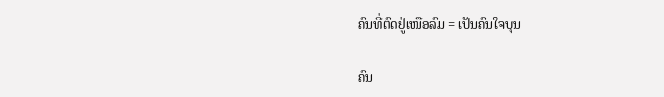ຄົນທີ່ຕົດຢູ່ເໜືອລົມ = ເປັນຄົນໃຈບຸນ

ຄົນ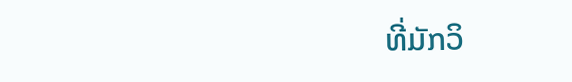ທີ່ມັກວິ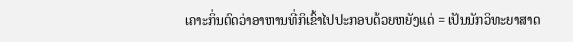ເຄາະກິ່ນຕົດວ່າອາຫານທີ່ກິເຂົ້າໄປປະກອບດ້ວຍຫຍັງແດ່ = ເປັນນັກວິທະຍາສາດ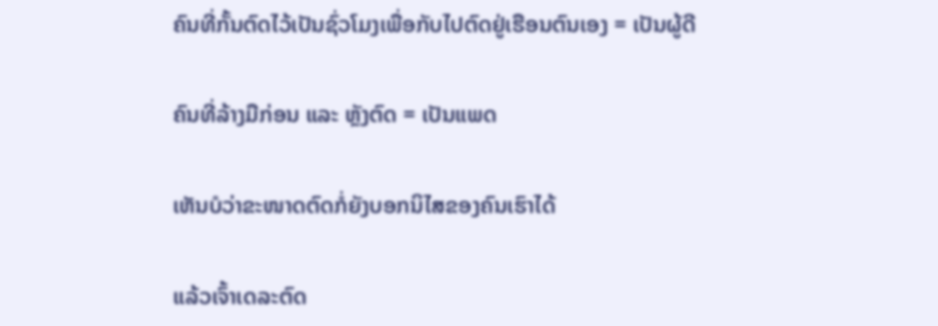ຄົນທີ່ກັ້ນຕົດໄວ້ເປັນຊົ່ວໂມງເພື່ອກັບໄປຕົດຢູ່ເຮືອນຕົນເອງ = ເປັນຜູ້ດີ

ຄົນທີ່ລ້າງມືກ່ອນ ແລະ ຫຼັງຕົດ = ເປັນແພດ

ເຫັນບໍວ່າຂະໜາດຕົດກໍ່ຍັງບອກນິໄສຂອງຄົນເຮົາໄດ້

ແລ້ວເຈົ້າເດລະຕົດ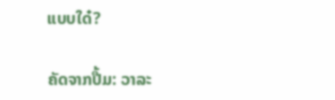ແບບໃດ໋?

ຄັດຈາກປື້ມ: ວາລະ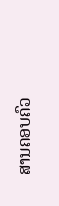ສານຄອບຄົວ